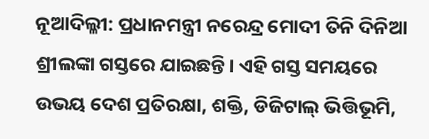ନୂଆଦିଲ୍ଳୀ: ପ୍ରଧାନମନ୍ତ୍ରୀ ନରେନ୍ଦ୍ର ମୋଦୀ ତିନି ଦିନିଆ ଶ୍ରୀଲଙ୍କା ଗସ୍ତରେ ଯାଇଛନ୍ତି। ଏହି ଗସ୍ତ ସମୟରେ ଉଭୟ ଦେଶ ପ୍ରତିରକ୍ଷା, ଶକ୍ତି, ଡିଜିଟାଲ୍ ଭିତ୍ତିଭୂମି,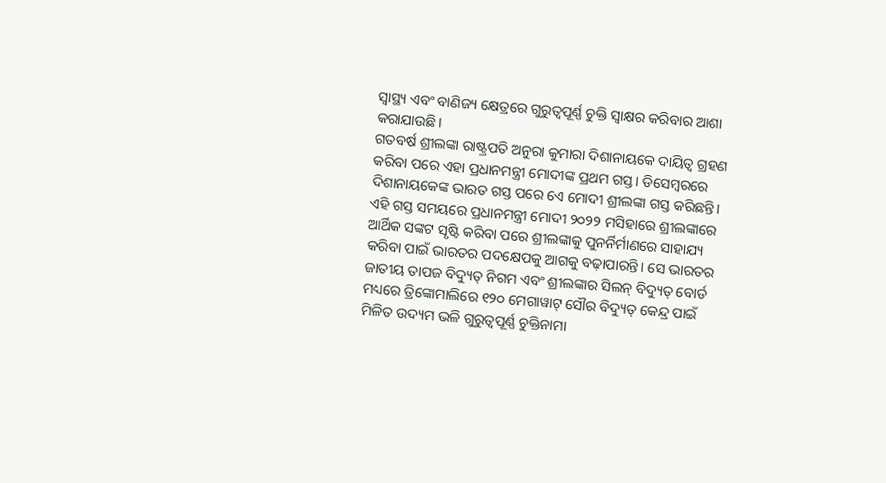ସ୍ୱାସ୍ଥ୍ୟ ଏବଂ ବାଣିଜ୍ୟ କ୍ଷେତ୍ରରେ ଗୁରୁତ୍ୱପୂର୍ଣ୍ଣ ଚୁକ୍ତି ସ୍ୱାକ୍ଷର କରିବାର ଆଶା କରାଯାଉଛି।
ଗତବର୍ଷ ଶ୍ରୀଲଙ୍କା ରାଷ୍ଟ୍ରପତି ଅନୁରା କୁମାରା ଦିଶାନାୟକେ ଦାୟିତ୍ୱ ଗ୍ରହଣ କରିବା ପରେ ଏହା ପ୍ରଧାନମନ୍ତ୍ରୀ ମୋଦୀଙ୍କ ପ୍ରଥମ ଗସ୍ତ। ଡିସେମ୍ବରରେ ଦିଶାନାୟକେଙ୍କ ଭାରତ ଗସ୍ତ ପରେ ଏେ ମୋଦୀ ଶ୍ରୀଲଙ୍କା ଗସ୍ତ କରିଛନ୍ତି।
ଏହି ଗସ୍ତ ସମୟରେ ପ୍ରଧାନମନ୍ତ୍ରୀ ମୋଦୀ ୨୦୨୨ ମସିହାରେ ଶ୍ରୀଲଙ୍କାରେ ଆର୍ଥିକ ସଙ୍କଟ ସୃଷ୍ଟି କରିବା ପରେ ଶ୍ରୀଲଙ୍କାକୁ ପୁନର୍ନିର୍ମାଣରେ ସାହାଯ୍ୟ କରିବା ପାଇଁ ଭାରତର ପଦକ୍ଷେପକୁ ଆଗକୁ ବଢ଼ାପାରନ୍ତି। ସେ ଭାରତର ଜାତୀୟ ତାପଜ ବିଦ୍ୟୁତ୍ ନିଗମ ଏବଂ ଶ୍ରୀଲଙ୍କାର ସିଲନ୍ ବିଦ୍ୟୁତ୍ ବୋର୍ଡ ମଧ୍ୟରେ ତ୍ରିଙ୍କୋମାଲିରେ ୧୨୦ ମେଗାୱାଟ୍ ସୌର ବିଦ୍ୟୁତ୍ କେନ୍ଦ୍ର ପାଇଁ ମିଳିତ ଉଦ୍ୟମ ଭଳି ଗୁରୁତ୍ୱପୂର୍ଣ୍ଣ ଚୁକ୍ତିନାମା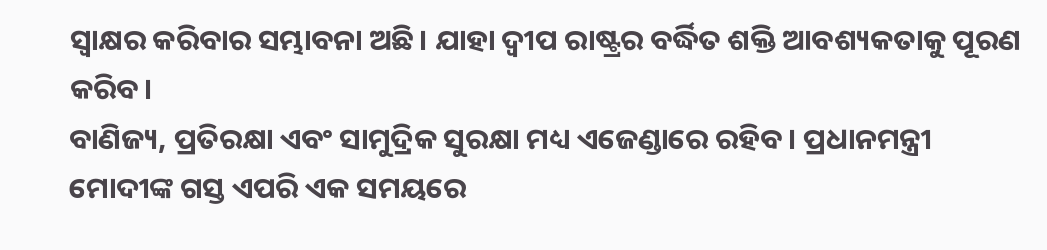ସ୍ୱାକ୍ଷର କରିବାର ସମ୍ଭାବନା ଅଛି। ଯାହା ଦ୍ୱୀପ ରାଷ୍ଟ୍ରର ବର୍ଦ୍ଧିତ ଶକ୍ତି ଆବଶ୍ୟକତାକୁ ପୂରଣ କରିବ।
ବାଣିଜ୍ୟ, ପ୍ରତିରକ୍ଷା ଏବଂ ସାମୁଦ୍ରିକ ସୁରକ୍ଷା ମଧ୍ୟ ଏଜେଣ୍ଡାରେ ରହିବ। ପ୍ରଧାନମନ୍ତ୍ରୀ ମୋଦୀଙ୍କ ଗସ୍ତ ଏପରି ଏକ ସମୟରେ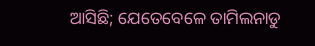ଆସିଛି; ଯେତେବେଳେ ତାମିଲନାଡୁ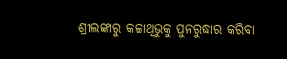ଶ୍ରୀଲଙ୍କାରୁ କଚ୍ଚାଥିଭୁକୁ ପୁନରୁଦ୍ଧାର କରିବା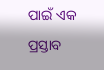ପାଇଁ ଏକ ପ୍ରସ୍ତାବ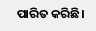ପାରିତ କରିଛି।